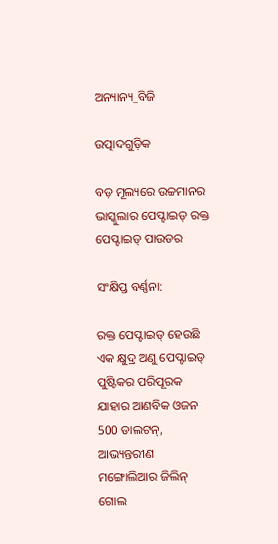ଅନ୍ୟାନ୍ୟ_ବିଜି

ଉତ୍ପାଦଗୁଡ଼ିକ

ବଡ଼ ମୂଲ୍ୟରେ ଉଚ୍ଚମାନର ଭାସ୍କୁଲାର ପେପ୍ଟାଇଡ୍ ରକ୍ତ ପେପ୍ଟାଇଡ୍ ପାଉଡର

ସଂକ୍ଷିପ୍ତ ବର୍ଣ୍ଣନା:

ରକ୍ତ ପେପ୍ଟାଇଡ୍ ହେଉଛି ଏକ କ୍ଷୁଦ୍ର ଅଣୁ ପେପ୍ଟାଇଡ୍ ପୁଷ୍ଟିକର ପରିପୂରକ ଯାହାର ଆଣବିକ ଓଜନ 500 ଡାଲଟନ୍, ଆଭ୍ୟନ୍ତରୀଣ ମଙ୍ଗୋଲିଆର ଜିଲିନ୍ ଗୋଲ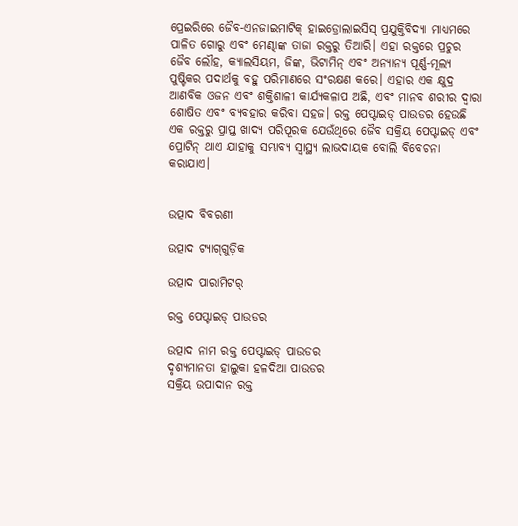ପ୍ରେଇରିରେ ଜୈବ-ଏନଜାଇମାଟିକ୍ ହାଇଡ୍ରୋଲାଇସିସ୍ ପ୍ରଯୁକ୍ତିବିଦ୍ୟା ମାଧ୍ୟମରେ ପାଳିତ ଗୋରୁ ଏବଂ ମେଣ୍ଢାଙ୍କ ତାଜା ରକ୍ତରୁ ତିଆରି। ଏହା ରକ୍ତରେ ପ୍ରଚୁର ଜୈବ ଲୌହ, କ୍ୟାଲସିୟମ, ଜିଙ୍କ, ଭିଟାମିନ୍ ଏବଂ ଅନ୍ୟାନ୍ୟ ପୂର୍ଣ୍ଣ-ମୂଲ୍ୟ ପୁଷ୍ଟିକର ପଦାର୍ଥକୁ ବହୁ ପରିମାଣରେ ସଂରକ୍ଷଣ କରେ। ଏହାର ଏକ କ୍ଷୁଦ୍ର ଆଣବିକ ଓଜନ ଏବଂ ଶକ୍ତିଶାଳୀ କାର୍ଯ୍ୟକଳାପ ଅଛି, ଏବଂ ମାନବ ଶରୀର ଦ୍ୱାରା ଶୋଷିତ ଏବଂ ବ୍ୟବହାର କରିବା ସହଜ। ରକ୍ତ ପେପ୍ଟାଇଡ୍ ପାଉଡର ହେଉଛି ଏକ ରକ୍ତରୁ ପ୍ରାପ୍ତ ଖାଦ୍ୟ ପରିପୂରକ ଯେଉଁଥିରେ ଜୈବ ସକ୍ରିୟ ପେପ୍ଟାଇଡ୍ ଏବଂ ପ୍ରୋଟିନ୍ ଥାଏ ଯାହାକୁ ସମ୍ଭାବ୍ୟ ସ୍ୱାସ୍ଥ୍ୟ ଲାଭଦାୟକ ବୋଲି ବିବେଚନା କରାଯାଏ।


ଉତ୍ପାଦ ବିବରଣୀ

ଉତ୍ପାଦ ଟ୍ୟାଗ୍‌ଗୁଡ଼ିକ

ଉତ୍ପାଦ ପାରାମିଟର୍

ରକ୍ତ ପେପ୍ଟାଇଡ୍ ପାଉଡର

ଉତ୍ପାଦ ନାମ ରକ୍ତ ପେପ୍ଟାଇଡ୍ ପାଉଡର
ଦୃଶ୍ୟମାନତା ହାଲୁକା ହଳଦିଆ ପାଉଡର
ସକ୍ରିୟ ଉପାଦାନ ରକ୍ତ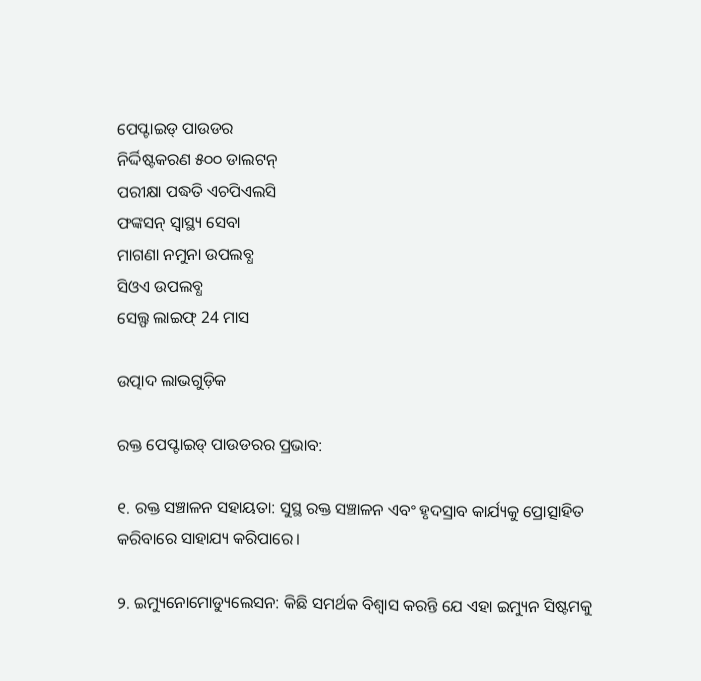ପେପ୍ଟାଇଡ୍ ପାଉଡର
ନିର୍ଦ୍ଦିଷ୍ଟକରଣ ୫୦୦ ଡାଲଟନ୍
ପରୀକ୍ଷା ପଦ୍ଧତି ଏଚପିଏଲସି
ଫଙ୍କସନ୍ ସ୍ଵାସ୍ଥ୍ୟ ସେବା
ମାଗଣା ନମୁନା ଉପଲବ୍ଧ
ସିଓଏ ଉପଲବ୍ଧ
ସେଲ୍ଫ ଲାଇଫ୍ 24 ମାସ

ଉତ୍ପାଦ ଲାଭଗୁଡ଼ିକ

ରକ୍ତ ପେପ୍ଟାଇଡ୍ ପାଉଡରର ପ୍ରଭାବ:

୧. ରକ୍ତ ସଞ୍ଚାଳନ ସହାୟତା: ସୁସ୍ଥ ରକ୍ତ ସଞ୍ଚାଳନ ଏବଂ ହୃଦସ୍ରାବ କାର୍ଯ୍ୟକୁ ପ୍ରୋତ୍ସାହିତ କରିବାରେ ସାହାଯ୍ୟ କରିପାରେ।

୨. ଇମ୍ୟୁନୋମୋଡ୍ୟୁଲେସନ: କିଛି ସମର୍ଥକ ବିଶ୍ୱାସ କରନ୍ତି ଯେ ଏହା ଇମ୍ୟୁନ ସିଷ୍ଟମକୁ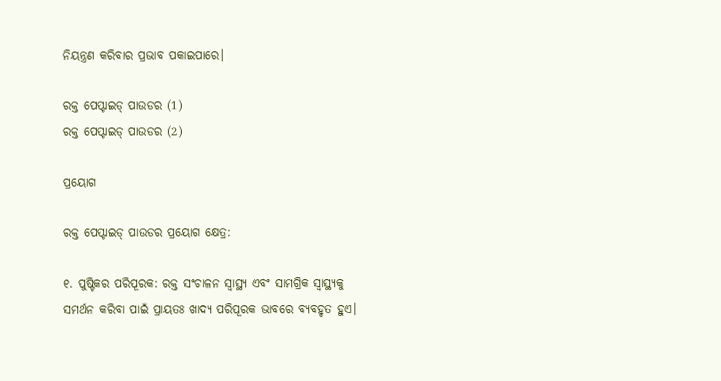ନିୟନ୍ତ୍ରଣ କରିବାର ପ୍ରଭାବ ପକାଇପାରେ।

ରକ୍ତ ପେପ୍ଟାଇଡ୍ ପାଉଡର (1)
ରକ୍ତ ପେପ୍ଟାଇଡ୍ ପାଉଡର (2)

ପ୍ରୟୋଗ

ରକ୍ତ ପେପ୍ଟାଇଡ୍ ପାଉଡର ପ୍ରୟୋଗ କ୍ଷେତ୍ର:

୧. ପୁଷ୍ଟିକର ପରିପୂରକ: ରକ୍ତ ସଂଚାଳନ ସ୍ୱାସ୍ଥ୍ୟ ଏବଂ ସାମଗ୍ରିକ ସ୍ୱାସ୍ଥ୍ୟକୁ ସମର୍ଥନ କରିବା ପାଇଁ ପ୍ରାୟତଃ ଖାଦ୍ୟ ପରିପୂରକ ଭାବରେ ବ୍ୟବହୃତ ହୁଏ।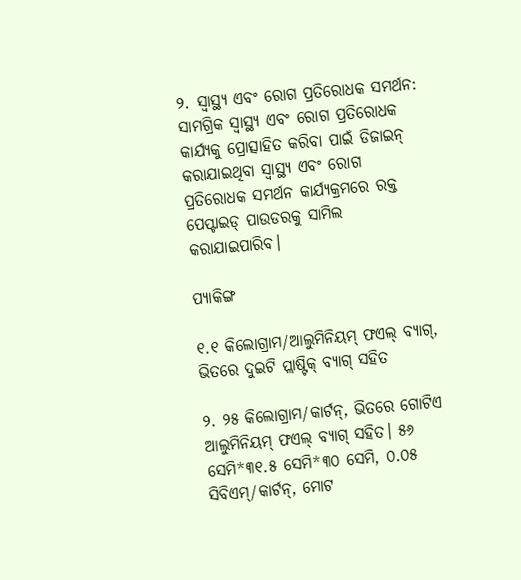୨. ସ୍ୱାସ୍ଥ୍ୟ ଏବଂ ରୋଗ ପ୍ରତିରୋଧକ ସମର୍ଥନ: ସାମଗ୍ରିକ ସ୍ୱାସ୍ଥ୍ୟ ଏବଂ ରୋଗ ପ୍ରତିରୋଧକ କାର୍ଯ୍ୟକୁ ପ୍ରୋତ୍ସାହିତ କରିବା ପାଇଁ ଡିଜାଇନ୍ କରାଯାଇଥିବା ସ୍ୱାସ୍ଥ୍ୟ ଏବଂ ରୋଗ ପ୍ରତିରୋଧକ ସମର୍ଥନ କାର୍ଯ୍ୟକ୍ରମରେ ରକ୍ତ ପେପ୍ଟାଇଡ୍ ପାଉଡରକୁ ସାମିଲ କରାଯାଇପାରିବ।

ପ୍ୟାକିଙ୍ଗ

୧.୧ କିଲୋଗ୍ରାମ/ଆଲୁମିନିୟମ୍ ଫଏଲ୍ ବ୍ୟାଗ୍, ଭିତରେ ଦୁଇଟି ପ୍ଲାଷ୍ଟିକ୍ ବ୍ୟାଗ୍ ସହିତ

୨. ୨୫ କିଲୋଗ୍ରାମ/କାର୍ଟନ୍, ଭିତରେ ଗୋଟିଏ ଆଲୁମିନିୟମ୍ ଫଏଲ୍ ବ୍ୟାଗ୍ ସହିତ। ୫୬ ସେମି*୩୧.୫ ସେମି*୩୦ ସେମି, ୦.୦୫ ସିବିଏମ୍/କାର୍ଟନ୍, ମୋଟ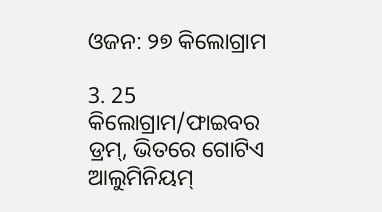ଓଜନ: ୨୭ କିଲୋଗ୍ରାମ

3. 25 କିଲୋଗ୍ରାମ/ଫାଇବର ଡ୍ରମ୍, ଭିତରେ ଗୋଟିଏ ଆଲୁମିନିୟମ୍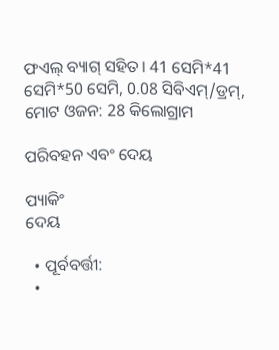ଫଏଲ୍ ବ୍ୟାଗ୍ ସହିତ। 41 ସେମି*41 ସେମି*50 ସେମି, 0.08 ସିବିଏମ୍/ଡ୍ରମ୍, ମୋଟ ଓଜନ: 28 କିଲୋଗ୍ରାମ

ପରିବହନ ଏବଂ ଦେୟ

ପ୍ୟାକିଂ
ଦେୟ

  • ପୂର୍ବବର୍ତ୍ତୀ:
  •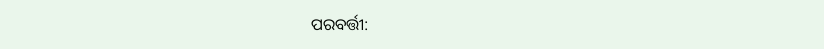ପରବର୍ତ୍ତୀ: